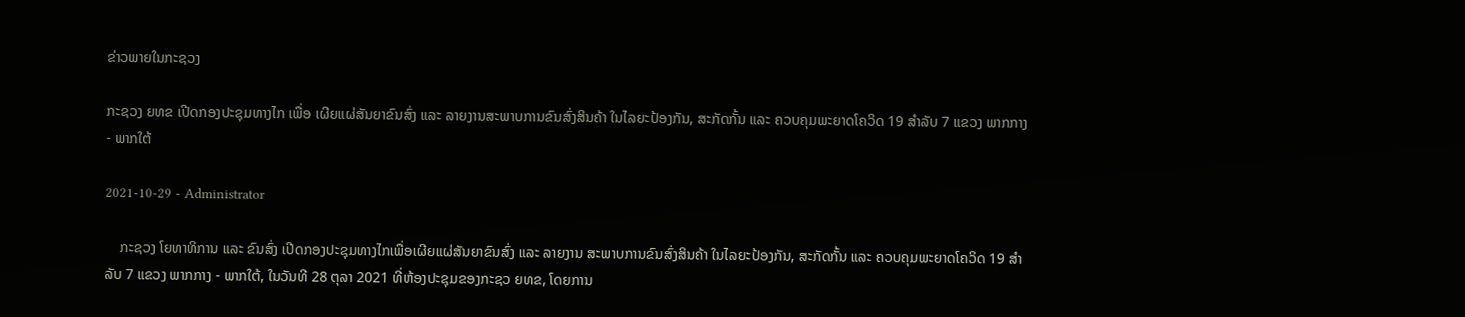ຂ່າວພາຍໃນກະຊວງ

ກະຊວງ ຍທຂ ເປີດກອງປະຊຸມທາງໄກ ເພື່ອ ເຜີຍແຜ່ສັນຍາຂົນສົ່ງ ແລະ ລາຍງານສະພາບການຂົນສົ່ງສິນຄ້າ ໃນໄລຍະປ້ອງກັນ, ສະກັດກັ້ນ ແລະ ຄວບຄຸມພະຍາດໂຄວິດ 19 ສຳລັບ 7 ແຂວງ ພາກກາງ - ພາກໃຕ້

2021-10-29 - Administrator

    ກະຊວງ ໂຍທາທິການ ແລະ ຂົນສົ່ງ ເປີດກອງປະຊຸມທາງໄກເພື່ອເຜີຍແຜ່ສັນຍາຂົນສົ່ງ ແລະ ລາຍງານ ສະພາບການຂົນສົ່ງສິນຄ້າ ໃນໄລຍະປ້ອງກັນ, ສະກັດກັ້ນ ແລະ ຄວບຄຸມພະຍາດໂຄວິດ 19 ສຳລັບ 7 ແຂວງ ພາກກາງ - ພາກໃຕ້, ໃນວັນທີ 28 ຕຸລາ 2021 ທີ່ຫ້ອງປະຊຸມຂອງກະຊວ ຍທຂ, ໂດຍການ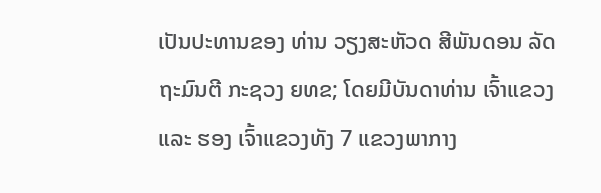ເປັນປະທານຂອງ ທ່ານ ວຽງສະຫັວດ ສີພັນດອນ ລັດຖະມົນຕີ ກະຊວງ ຍທຂ; ໂດຍມີບັນດາທ່ານ ເຈົ້າແຂວງ ແລະ ຮອງ ເຈົ້າແຂວງທັງ 7 ແຂວງພາກາງ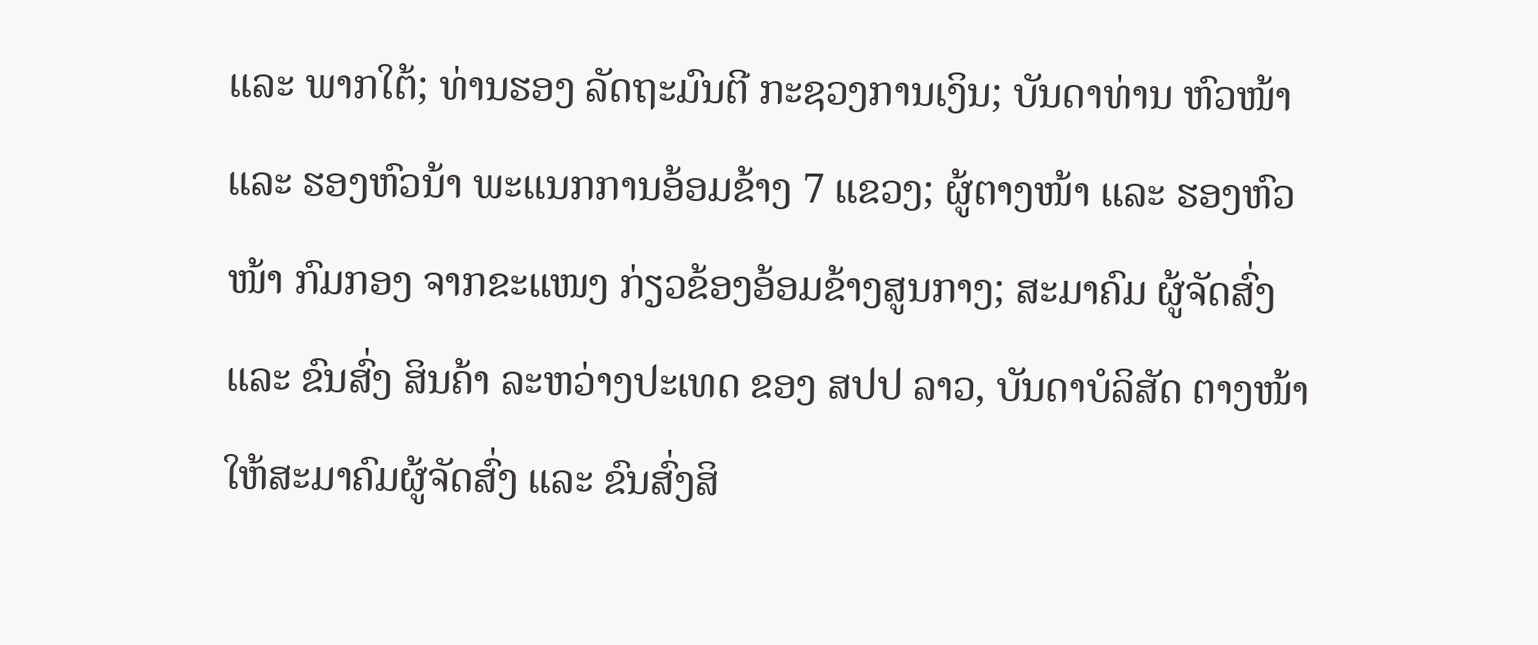ແລະ ພາກໃຕ້; ທ່ານຮອງ ລັດຖະມົນຕີ ກະຊວງການເງິນ; ບັນດາທ່ານ ຫົວໜ້າ ແລະ ຮອງຫົວນ້າ ພະແນກການອ້ອມຂ້າງ 7 ແຂວງ; ຜູ້ຕາງໜ້າ ແລະ ຮອງຫົວໜ້າ ກົມກອງ ຈາກຂະແໜງ ກ່ຽວຂ້ອງອ້ອມຂ້າງສູນກາງ; ສະມາຄົມ ຜູ້ຈັດສົ່ງ ແລະ ຂົນສົ່ງ ສິນຄ້າ ລະຫວ່າງປະເທດ ຂອງ ສປປ ລາວ, ບັນດາບໍລິສັດ ຕາງໜ້າໃຫ້ສະມາຄົມຜູ້ຈັດສົ່ງ ແລະ ຂົນສົ່ງສິ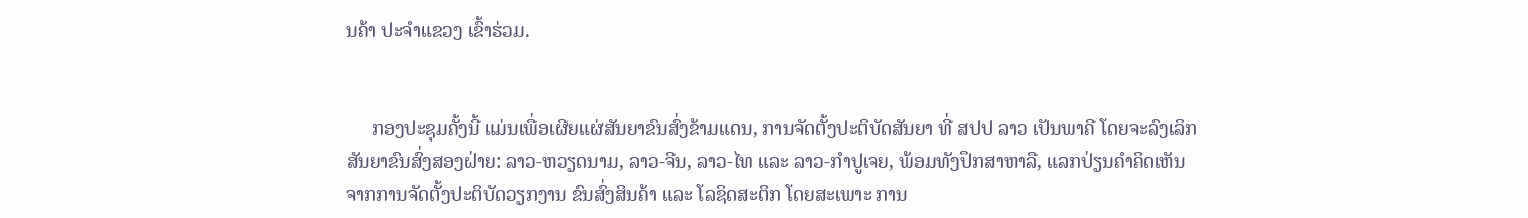ນຄ້າ ປະຈຳແຂວງ ເຂົ້າຮ່ວມ.


     ກອງປະຊຸມຄັ້ງນີ້ ແມ່ນເພື່ອເຜີຍແຜ່ສັນຍາຂົນສົ່ງຂ້າມແດນ, ການຈັດຕັ້ງປະຕິບັດສັນຍາ ທີ່ ສປປ ລາວ ເປັນພາຄີ ໂດຍຈະລົງເລິກ ສັນຍາຂົນສົ່ງສອງຝ່າຍ: ລາວ-ຫວຽດນາມ, ລາວ-ຈີນ, ລາວ-ໄທ ແລະ ລາວ-ກໍາປູເຈຍ, ພ້ອມທັງປຶກສາຫາລື, ແລກປ່ຽນຄຳຄິດເຫັນ ຈາກການຈັດຕັ້ງປະຕິບັດວຽກງານ ຂົນສົ່ງສິນຄ້າ ແລະ ໂລຊິດສະຕິກ ໂດຍສະເພາະ ການ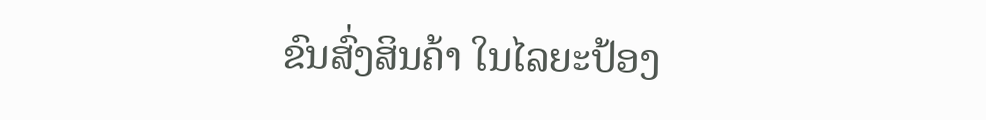ຂົນສົ່ງສິນຄ້າ ໃນໄລຍະປ້ອງ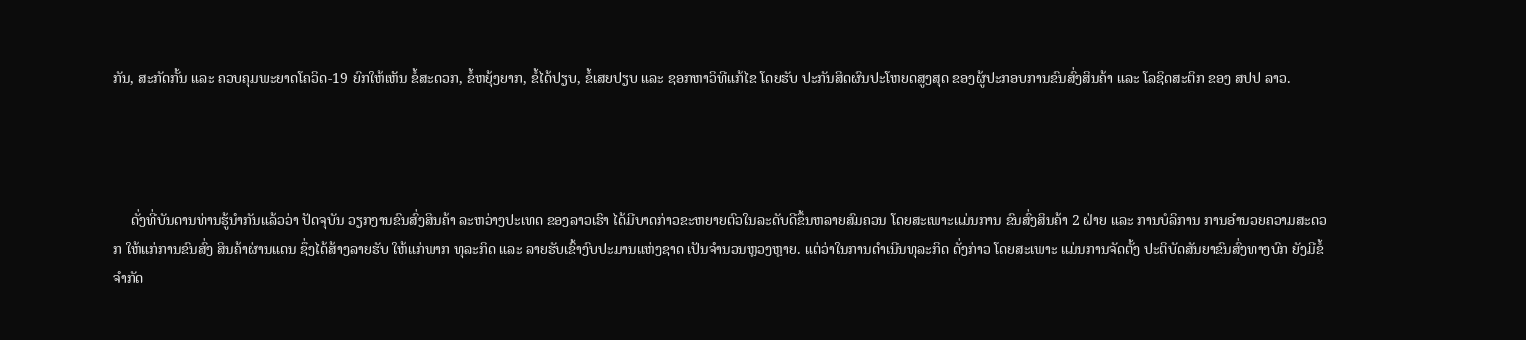ກັນ, ສະກັດກັ້ນ ແລະ ຄວບຄຸມພະຍາດໂຄວິດ-19 ຍົກໃຫ້ເຫັນ ຂໍ້ສະດວກ, ຂໍ້ຫຍຸ້ງຍາກ, ຂໍ້ໄດ້ປຽບ, ຂໍ້ເສຍປຽບ ແລະ ຊອກຫາວິທີແກ້ໄຂ ໂດຍຮັບ ປະກັນສິດຜົນປະໂຫຍດສູງສຸດ ຂອງຜູ້ປະກອບການຂົນສົ່ງສິນຄ້າ ແລະ ໂລຊິດສະຕິກ ຂອງ ສປປ ລາວ.




     ດັ່ງທີ່ບັນດານທ່ານຮູ້ນຳກັນແລ້ວວ່າ ປັດຈຸບັນ ວຽກງານຂົນສົ່ງສິນຄ້າ ລະຫວ່າງປະເທດ ຂອງລາວເຮົາ ໄດ້ມີບາດກ່າວຂະຫຍາຍຕົວໃນລະດັບດີຂຶ້ນຫລາຍສົມຄວນ ໂດຍສະເພາະແມ່ນການ ຂົນສົ່ງສິນຄ້າ 2 ຝ່າຍ ແລະ ການບໍລິການ ການອຳນວຍຄວາມສະດວກ ໃຫ້ແກ່ການຂົນສົ່ງ ສິນຄ້າຜ່ານແດນ ຊຶ່ງໄດ້ສ້າງລາຍຮັບ ໃຫ້ແກ່ພາກ ທຸລະກິດ ແລະ ລາຍຮັບເຂົ້າງົບປະມານແຫ່ງຊາດ ເປັນຈໍານວນຫຼວງຫຼາຍ. ແຕ່ວ່າໃນການດຳເນີນທຸລະກິດ ດັ່ງກ່າວ ໂດຍສະເພາະ ແມ່ນການຈັດຕັ້ງ ປະຕິບັດສັນຍາຂົນສົ່ງທາງບົກ ຍັງມີຂໍ້ຈໍາກັດ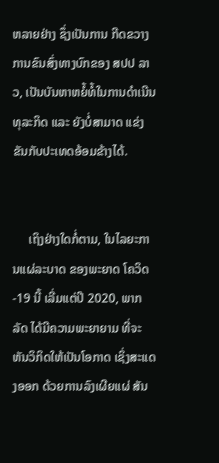ຫລາຍຢ່າງ ຊຶ່ງເປັນການ ກີດຂວາງການຂົນສົ່ງທາງບົກຂອງ ສປປ ລາວ, ເປັນບັນຫາຫຍໍ້ທໍ້ໃນການດໍາເນີນທຸລະກິດ ແລະ ຍັງບໍ່ສາມາດ ແຂ່ງຂັນກັບປະເທດອ້ອມຂ້າງໄດ້.


     ເຖິງຢ່າງໃດກໍ່ຕາມ, ໃນໄລຍະການແຜ່ລະບາດ ຂອງພະຍາດ ໂຄວິດ-19 ນີ້ ເລີ່ມແຕ່ປີ 2020, ພາກລັດ ໄດ້ມີຄວາມພະຍາຍາມ ທີ່ຈະຫັນວິກິດໃຫ້ເປັນໂອກາດ ເຊິ່ງສະແດງອອກ ດ້ວຍການລົງເຜີຍແຜ່ ສັນ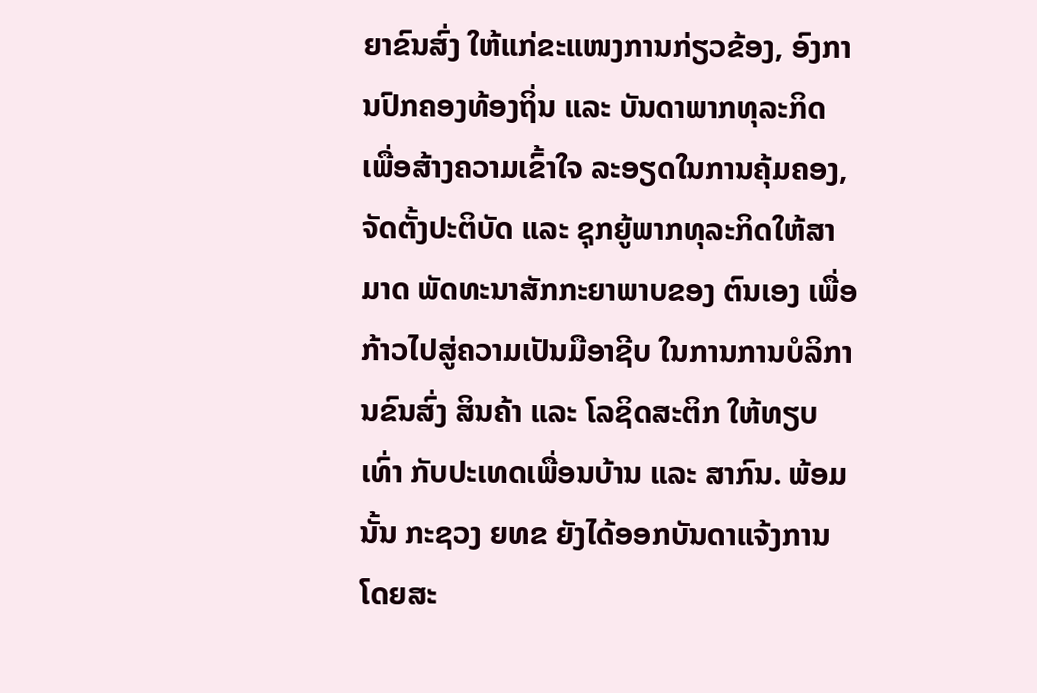ຍາຂົນສົ່ງ ໃຫ້ແກ່ຂະແໜງການກ່ຽວຂ້ອງ, ອົງການປົກຄອງທ້ອງຖິ່ນ ແລະ ບັນດາພາກທຸລະກິດ ເພື່ອສ້າງຄວາມເຂົ້າໃຈ ລະອຽດໃນການຄຸ້ມຄອງ, ຈັດຕັ້ງປະຕິບັດ ແລະ ຊຸກຍູ້ພາກທຸລະກິດໃຫ້ສາມາດ ພັດທະນາສັກກະຍາພາບຂອງ ຕົນເອງ ເພື່ອກ້າວໄປສູ່ຄວາມເປັນມືອາຊີບ ໃນການການບໍລິການຂົນສົ່ງ ສິນຄ້າ ແລະ ໂລຊິດສະຕິກ ໃຫ້ທຽບເທົ່າ ກັບປະເທດເພື່ອນບ້ານ ແລະ ສາກົນ. ພ້ອມນັ້ນ ກະຊວງ ຍທຂ ຍັງໄດ້ອອກບັນດາແຈ້ງການ ໂດຍສະ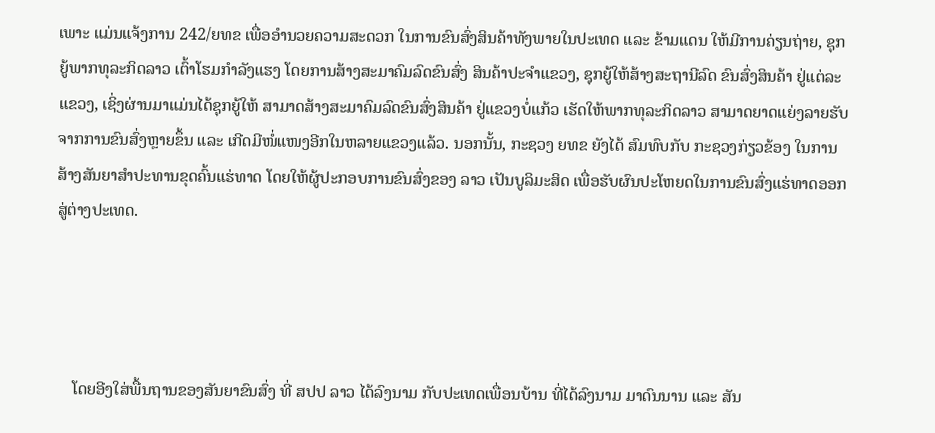ເພາະ ແມ່ນແຈ້ງການ 242/ຍທຂ ເພື່ອອຳນວຍຄວາມສະດວກ ໃນການຂົນສົ່ງສິນຄ້າທັງພາຍໃນປະເທດ ແລະ ຂ້າມແດນ ໃຫ້ມີການຄ່ຽນຖ່າຍ, ຊຸກຍູ້ພາກທຸລະກິດລາວ ເຕົ້າໂຮມກຳລັງແຮງ ໂດຍການສ້າງສະມາຄົມລົດຂົນສົ່ງ ສິນຄ້າປະຈຳແຂວງ, ຊຸກຍູ້ໃຫ້ສ້າງສະຖານີລົດ ຂົນສົ່ງສິນຄ້າ ຢູ່ແຕ່ລະແຂວງ, ເຊິ່ງຜ່ານມາແມ່ນໄດ້ຊຸກຍູ້ໃຫ້ ສາມາດສ້າງສະມາຄົມລົດຂົນສົ່ງສິນຄ້າ ຢູ່ແຂວງບໍ່ແກ້ວ ເຮັດໃຫ້ພາກທຸລະກິດລາວ ສາມາດຍາດແຍ່ງລາຍຮັບ ຈາກການຂົນສົ່ງຫຼາຍຂຶ້ນ ແລະ ເກີດມີໜໍ່ແໜງອີກໃນຫລາຍແຂວງແລ້ວ. ນອກນັ້ນ, ກະຊວງ ຍທຂ ຍັງໄດ້ ສົມທົບກັບ ກະຊວງກ່ຽວຂ້ອງ ໃນການສ້າງສັນຍາສຳປະທານຂຸດຄົ້ນແຮ່ທາດ ໂດຍໃຫ້ຜູ້ປະກອບການຂົນສົ່ງຂອງ ລາວ ເປັນບູລິມະສິດ ເພື່ອຮັບຜົນປະໂຫຍດໃນການຂົນສົ່ງແຮ່ທາດອອກສູ່ຕ່າງປະເທດ.




    ໂດຍອີງໃສ່ພື້ນຖານຂອງສັນຍາຂົນສົ່ງ ທີ່ ສປປ ລາວ ໄດ້ລົງນາມ ກັບປະເທດເພື່ອນບ້ານ ທີ່ໄດ້ລົງນາມ ມາດົນນານ ແລະ ສັນ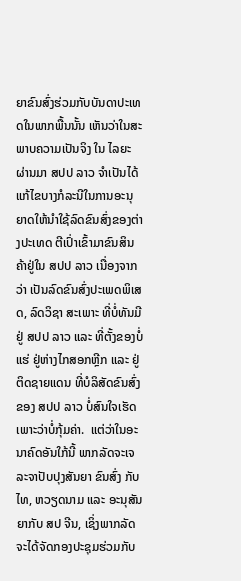ຍາຂົນສົ່ງຮ່ວມກັບບັນດາປະເທດໃນພາກພື້ນນັ້ນ ເຫັນວ່າໃນສະພາບຄວາມເປັນຈິງ ໃນ ໄລຍະຜ່ານມາ ສປປ ລາວ ຈຳເປັນໄດ້ແກ້ໄຂບາງກໍລະນີໃນການອະນຸຍາດໃຫ້ນຳໃຊ້ລົດຂົນສົ່ງຂອງຕ່າງປະເທດ ຕີເປົ່າເຂົ້າມາຂົນສິນຄ້າຢູ່ໃນ ສປປ ລາວ ເນື່ອງຈາກວ່າ ເປັນລົດຂົນສົ່ງປະເພດພິເສດ, ລົດວິຊາ ສະເພາະ ທີ່ບໍ່ທັນມີ ຢູ່ ສປປ ລາວ ແລະ ທີ່ຕັ້ງຂອງບໍ່ແຮ່ ຢູ່ຫ່າງໄກສອກຫຼີກ ແລະ ຢູ່ຕິດຊາຍແດນ ທີ່ບໍລິສັດຂົນສົ່ງຂອງ ສປປ ລາວ ບໍ່ສົນໃຈເຮັດ ເພາະວ່າບໍ່ກຸ້ມຄ່າ.  ແຕ່ວ່າໃນອະນາຄົດອັນໃກ້ນີ້ ພາກລັດຈະເຈລະຈາປັບປຸງສັນຍາ ຂົນສົ່ງ ກັບ ໄທ, ຫວຽດນາມ ແລະ ອະນຸສັນຍາກັບ ສປ ຈີນ, ເຊິ່ງພາກລັດ ຈະໄດ້ຈັດກອງປະຊຸມຮ່ວມກັບ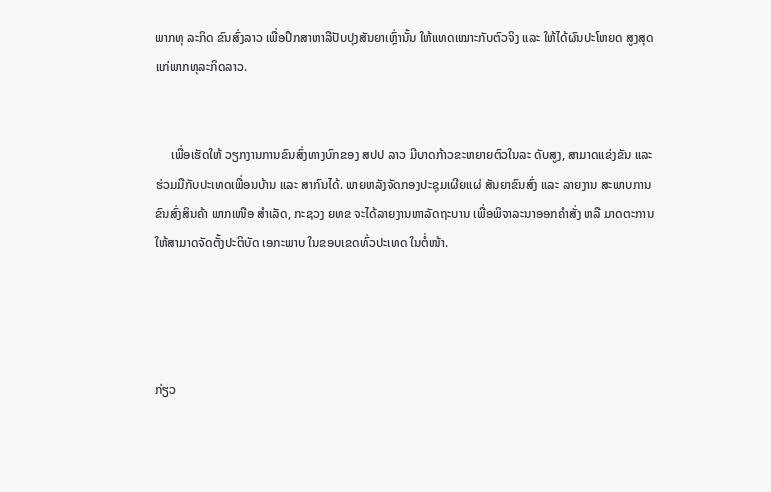ພາກທຸ ລະກິດ ຂົນສົ່ງລາວ ເພື່ອປຶກສາຫາລືປັບປຸງສັນຍາເຫຼົ່ານັ້ນ ໃຫ້ແທດເໝາະກັບຕົວຈິງ ແລະ ໃຫ້ໄດ້ຜົນປະໂຫຍດ ສູງສຸດແກ່ພາກທຸລະກິດລາວ.


     ເພື່ອເຮັດໃຫ້ ວຽກງານການຂົນສົ່ງທາງບົກຂອງ ສປປ ລາວ ມີບາດກ້າວຂະຫຍາຍຕົວໃນລະ ດັບສູງ, ສາມາດແຂ່ງຂັນ ແລະ ຮ່ວມມືກັບປະເທດເພື່ອນບ້ານ ແລະ ສາກົນໄດ້. ພາຍຫລັງຈັດກອງປະຊຸມເຜີຍແຜ່ ສັນຍາຂົນສົ່ງ ແລະ ລາຍງານ ສະພາບການຂົນສົ່ງສິນຄ້າ ພາກເໜືອ ສຳເລັດ, ກະຊວງ ຍທຂ ຈະໄດ້ລາຍງານຫາລັດຖະບານ ເພື່ອພິຈາລະນາອອກຄຳສັ່ງ ຫລື ມາດຕະການ ໃຫ້ສາມາດຈັດຕັ້ງປະຕິບັດ ເອກະພາບ ໃນຂອບເຂດທົ່ວປະເທດ ໃນຕໍ່ໜ້າ.




ກ່ຽວ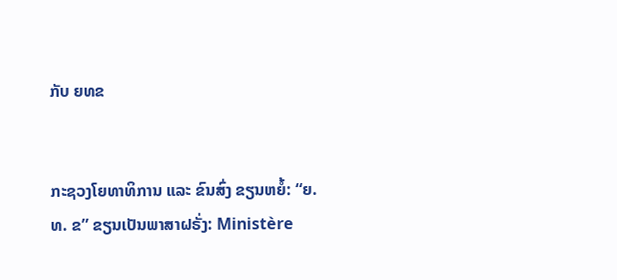ກັບ ຍທຂ


ກະຊວງໂຍທາທິການ ແລະ ຂົນສົ່ງ ຂຽນຫຍໍ້: “ຍ. ທ. ຂ” ຂຽນເປັນພາສາຝຣັ່ງ: Ministère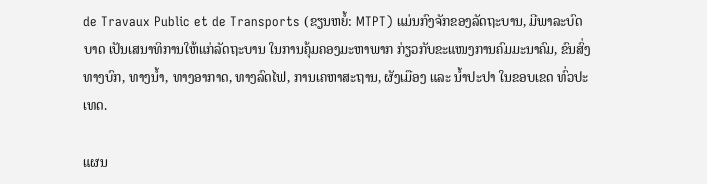de Travaux Public et de Transports (ຂຽນຫຍໍ້: MTPT) ແມ່ນກົງຈັກຂອງລັດຖະບານ, ມີພາລະບົດບາດ ເປັນເສນາທິການໃຫ້ແກ່ລັດຖະບານ ໃນການຄຸ້ມຄອງມະຫາພາກ ກ່ຽວກັບຂະແໜງການຄົມມະນາຄົມ, ຂົນສົ່ງ ທາງບົກ, ທາງນ້ຳ, ທາງອາກາດ, ທາງລົດໄຟ, ການເຄຫາສະຖານ, ຜັງເມືອງ ແລະ ນ້ຳປະປາ ໃນຂອບເຂດ ທົ່ວປະເທດ.

ແຜນ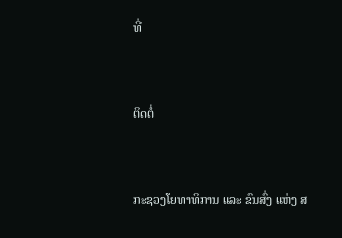ທີ່


ຕິດຕໍ່


ກະຊວງໂຍທາທິການ ແລະ ຂົນສົ່ງ ແຫ່ງ ສ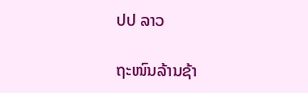ປປ ລາວ

ຖະໜົນລ້ານຊ້າ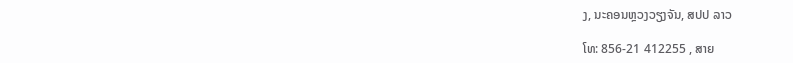ງ, ນະຄອນຫຼວງວຽງຈັນ, ສປປ ລາວ

ໂທ: 856-21 412255 , ສາຍ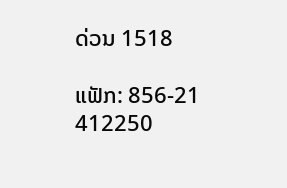ດ່ວນ 1518

ແຟັກ: 856-21 412250